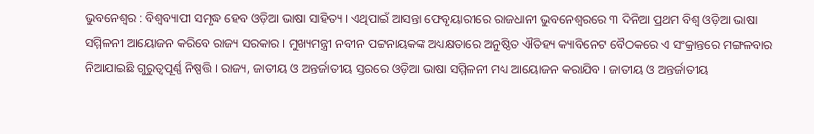ଭୁବନେଶ୍ୱର : ବିଶ୍ଵବ୍ୟାପୀ ସମୃଦ୍ଧ ହେବ ଓଡ଼ିଆ ଭାଷା ସାହିତ୍ୟ । ଏଥିପାଇଁ ଆସନ୍ତା ଫେବୃୟାରୀରେ ରାଜଧାନୀ ଭୁବନେଶ୍ୱରରେ ୩ ଦିନିଆ ପ୍ରଥମ ବିଶ୍ଵ ଓଡ଼ିଆ ଭାଷା ସମ୍ମିଳନୀ ଆୟୋଜନ କରିବେ ରାଜ୍ୟ ସରକାର । ମୁଖ୍ୟମନ୍ତ୍ରୀ ନବୀନ ପଟ୍ଟନାୟକଙ୍କ ଅଧ୍ୟକ୍ଷତାରେ ଅନୁଷ୍ଠିତ ଐତିହ୍ୟ କ୍ୟାବିନେଟ ବୈଠକରେ ଏ ସଂକ୍ରାନ୍ତରେ ମଙ୍ଗଳବାର ନିଆଯାଇଛି ଗୁରୁତ୍ଵପୂର୍ଣ୍ଣ ନିଷ୍ପତ୍ତି । ରାଜ୍ୟ, ଜାତୀୟ ଓ ଅନ୍ତର୍ଜାତୀୟ ସ୍ତରରେ ଓଡ଼ିଆ ଭାଷା ସମ୍ମିଳନୀ ମଧ୍ୟ ଆୟୋଜନ କରାଯିବ । ଜାତୀୟ ଓ ଅନ୍ତର୍ଜାତୀୟ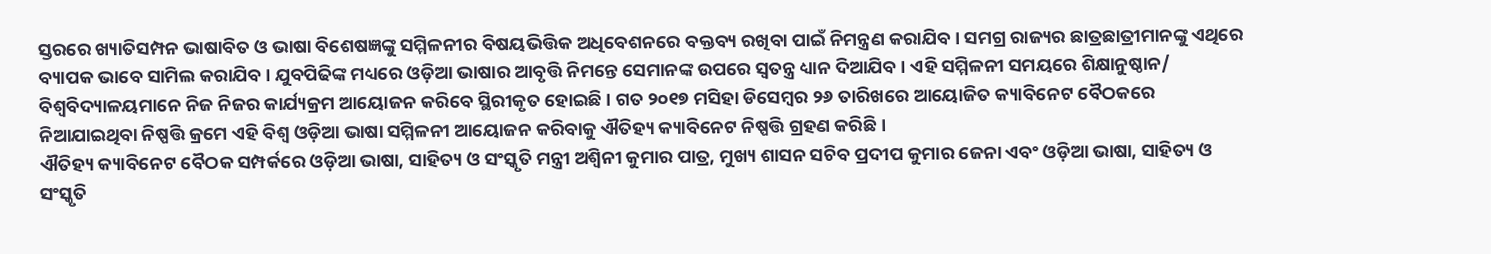ସ୍ତରରେ ଖ୍ୟାତିସମ୍ପନ ଭାଷାବିତ ଓ ଭାଷା ବିଶେଷଜ୍ଞଙ୍କୁ ସମ୍ମିଳନୀର ବିଷୟଭିତ୍ତିକ ଅଧିବେଶନରେ ବକ୍ତବ୍ୟ ରଖିବା ପାଇଁ ନିମନ୍ତ୍ରଣ କରାଯିବ । ସମଗ୍ର ରାଜ୍ୟର ଛାତ୍ରଛାତ୍ରୀମାନଙ୍କୁ ଏଥିରେ ବ୍ୟାପକ ଭାବେ ସାମିଲ କରାଯିବ । ଯୁବପିଢିଙ୍କ ମଧ୍ୟରେ ଓଡ଼ିଆ ଭାଷାର ଆବୃତ୍ତି ନିମନ୍ତେ ସେମାନଙ୍କ ଉପରେ ସ୍ଵତନ୍ତ୍ର ଧ୍ୟାନ ଦିଆଯିବ । ଏହି ସମ୍ମିଳନୀ ସମୟରେ ଶିକ୍ଷାନୁଷ୍ଠାନ/ ବିଶ୍ଵବିଦ୍ୟାଳୟମାନେ ନିଜ ନିଜର କାର୍ଯ୍ୟକ୍ରମ ଆୟୋଜନ କରିବେ ସ୍ଥିରୀକୃତ ହୋଇଛି । ଗତ ୨୦୧୭ ମସିହା ଡିସେମ୍ବର ୨୬ ତାରିଖରେ ଆୟୋଜିତ କ୍ୟାବିନେଟ ବୈଠକରେ ନିଆଯାଇଥିବା ନିଷ୍ପତ୍ତି କ୍ରମେ ଏହି ବିଶ୍ବ ଓଡ଼ିଆ ଭାଷା ସମ୍ମିଳନୀ ଆୟୋଜନ କରିବାକୁ ଐତିହ୍ୟ କ୍ୟାବିନେଟ ନିଷ୍ପତ୍ତି ଗ୍ରହଣ କରିଛି ।
ଐତିହ୍ୟ କ୍ୟାବିନେଟ ବୈଠକ ସମ୍ପର୍କରେ ଓଡ଼ିଆ ଭାଷା, ସାହିତ୍ୟ ଓ ସଂସ୍କୃତି ମନ୍ତ୍ରୀ ଅଶ୍ଵିନୀ କୁମାର ପାତ୍ର, ମୁଖ୍ୟ ଶାସନ ସଚିବ ପ୍ରଦୀପ କୁମାର ଜେନା ଏବଂ ଓଡ଼ିଆ ଭାଷା, ସାହିତ୍ୟ ଓ ସଂସ୍କୃତି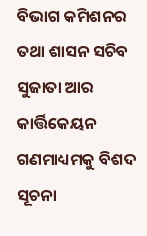ବିଭାଗ କମିଶନର ତଥା ଶାସନ ସଚିବ ସୁଜାତା ଆର କାର୍ତ୍ତିକେୟନ ଗଣମାଧ୍ୟମକୁ ବିଶଦ ସୂଚନା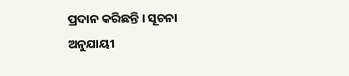ପ୍ରଦାନ କରିଛନ୍ତି । ସୂଚନା ଅନୁଯାୟୀ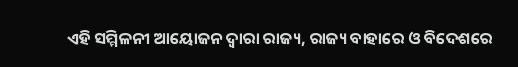ଏହି ସମ୍ମିଳନୀ ଆୟୋଜନ ଦ୍ଵାରା ରାଜ୍ୟ, ରାଜ୍ୟ ବାହାରେ ଓ ବିଦେଶରେ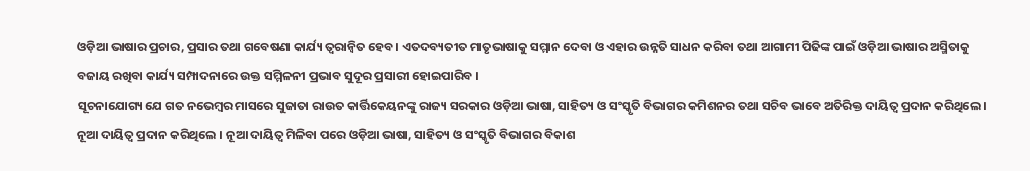ଓଡ଼ିଆ ଭାଷାର ପ୍ରଚାର, ପ୍ରସାର ତଥା ଗବେଷଣା କାର୍ଯ୍ୟ ତ୍ୱରାନ୍ଵିତ ହେବ । ଏତଦବ୍ୟତୀତ ମାତୃଭାଷାକୁ ସମ୍ମାନ ଦେବା ଓ ଏହାର ଉନ୍ନତି ସାଧନ କରିବା ତଥା ଆଗାମୀ ପିଢିଙ୍କ ପାଇଁ ଓଡ଼ିଆ ଭାଷାର ଅସ୍ମିତାକୁ ବଜାୟ ରଖିବା କାର୍ଯ୍ୟ ସମ୍ପାଦନାରେ ଉକ୍ତ ସମ୍ମିଳନୀ ପ୍ରଭାବ ସୁଦୂର ପ୍ରସାରୀ ହୋଇପାରିବ ।
ସୂଚନାଯୋଗ୍ୟ ଯେ ଗତ ନଭେମ୍ବର ମାସରେ ସୁଜାତା ରାଉତ କାର୍ତ୍ତିକେୟନଙ୍କୁ ରାଜ୍ୟ ସରକାର ଓଡ଼ିଆ ଭାଷା, ସାହିତ୍ୟ ଓ ସଂସ୍କୃତି ବିଭାଗର କମିଶନର ତଥା ସଚିବ ଭାବେ ଅତିରିକ୍ତ ଦାୟିତ୍ୱ ପ୍ରଦାନ କରିଥିଲେ । ନୂଆ ଦାୟିତ୍ୱ ପ୍ରଦାନ କରିଥିଲେ । ନୂଆ ଦାୟିତ୍ୱ ମିଳିବା ପରେ ଓଡ଼ିଆ ଭାଷା, ସାହିତ୍ୟ ଓ ସଂସ୍କୃତି ବିଭାଗର ବିକାଶ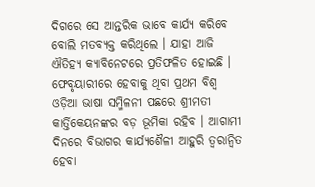ଦିଗରେ ସେ ଆନ୍ତରିକ ଭାବେ କାର୍ଯ୍ୟ କରିବେ ବୋଲି ମତବ୍ୟକ୍ତ କରିଥିଲେ । ଯାହା ଆଜି ଐତିହ୍ୟ କ୍ୟାବିନେଟରେ ପ୍ରତିଫଳିତ ହୋଇଛି । ଫେବୃୟାରୀରେ ହେବାକୁ ଥିବା ପ୍ରଥମ ବିଶ୍ଵ ଓଡ଼ିଆ ଭାଷା ସମ୍ମିଳନୀ ପଛରେ ଶ୍ରୀମତୀ କାର୍ତ୍ତିକେୟନଙ୍କର ବଡ଼ ଭୂମିକା ରହିବ । ଆଗାମୀ ଦିନରେ ବିଭାଗର କାର୍ଯ୍ୟଶୈଳୀ ଆହୁରି ତ୍ୱରାନ୍ଵିତ ହେବା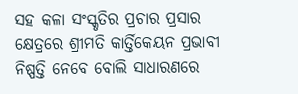ସହ କଳା ସଂସ୍କୃତିର ପ୍ରଚାର ପ୍ରସାର କ୍ଷେତ୍ରରେ ଶ୍ରୀମତି କାର୍ତ୍ତିକେୟନ ପ୍ରଭାବୀ ନିଷ୍ପତ୍ତି ନେବେ ବୋଲି ସାଧାରଣରେ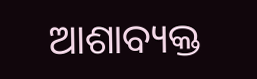ଆଶାବ୍ୟକ୍ତ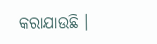କରାଯାଉଛି ।